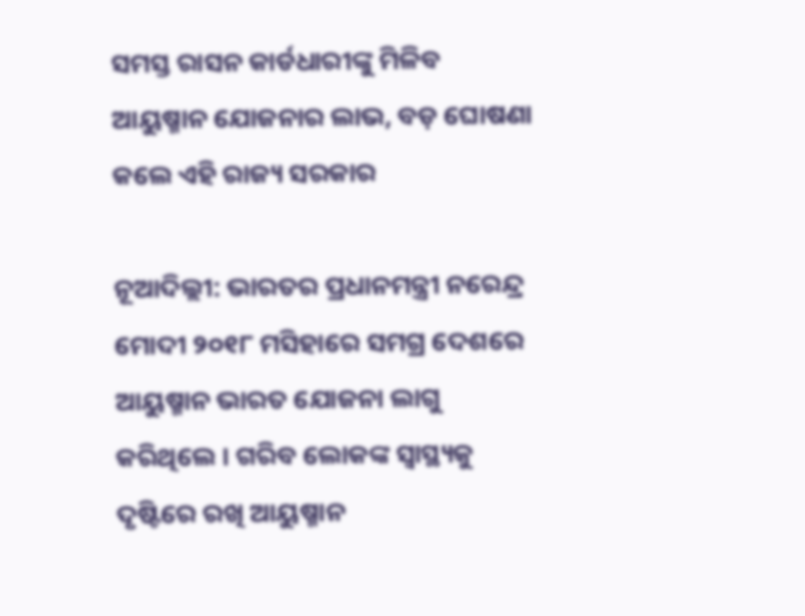ସମସ୍ତ ରାସନ କାର୍ଡଧାରୀଙ୍କୁ ମିଳିବ ଆୟୁଷ୍ମାନ ଯୋଜନାର ଲାଭ, ବଡ଼ ଘୋଷଣା କଲେ ଏହି ରାଜ୍ୟ ସରକାର

ନୂଆଦିଲ୍ଲୀ: ଭାରତର ପ୍ରଧାନମନ୍ତ୍ରୀ ନରେନ୍ଦ୍ର ମୋଦୀ ୨୦୧୮ ମସିହାରେ ସମଗ୍ର ଦେଶରେ ଆୟୁଷ୍ମାନ ଭାରତ ଯୋଜନା ଲାଗୁ କରିଥିଲେ । ଗରିବ ଲୋକଙ୍କ ସ୍ୱାସ୍ଥ୍ୟକୁ ଦୃଷ୍ଟିରେ ରଖି ଆୟୁଷ୍ମାନ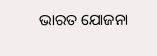ଭାରତ ଯୋଜନା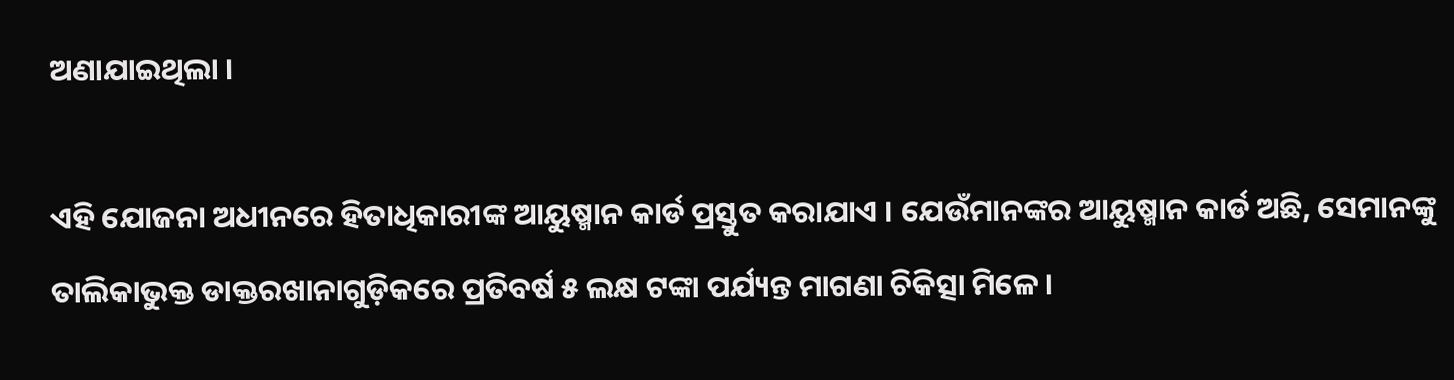ଅଣାଯାଇଥିଲା ।

ଏହି ଯୋଜନା ଅଧୀନରେ ହିତାଧିକାରୀଙ୍କ ଆୟୁଷ୍ମାନ କାର୍ଡ ପ୍ରସ୍ତୁତ କରାଯାଏ । ଯେଉଁମାନଙ୍କର ଆୟୁଷ୍ମାନ କାର୍ଡ ଅଛି, ସେମାନଙ୍କୁ ତାଲିକାଭୁକ୍ତ ଡାକ୍ତରଖାନାଗୁଡ଼ିକରେ ପ୍ରତିବର୍ଷ ୫ ଲକ୍ଷ ଟଙ୍କା ପର୍ଯ୍ୟନ୍ତ ମାଗଣା ଚିକିତ୍ସା ମିଳେ ।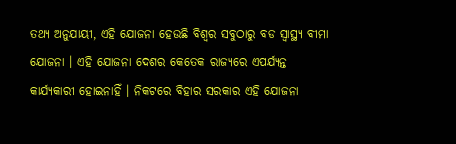ତଥ୍ୟ ଅନୁଯାୟୀ, ଏହି ଯୋଜନା ହେଉଛି ବିଶ୍ୱର ସବୁଠାରୁ ବଡ ସ୍ୱାସ୍ଥ୍ୟ ବୀମା ଯୋଜନା । ଏହି ଯୋଜନା ଦେଶର କେତେକ ରାଜ୍ୟରେ ଏପର୍ଯ୍ୟନ୍ତ କାର୍ଯ୍ୟକାରୀ ହୋଇନାହିଁ । ନିକଟରେ ବିହାର ସରକାର ଏହି ଯୋଜନା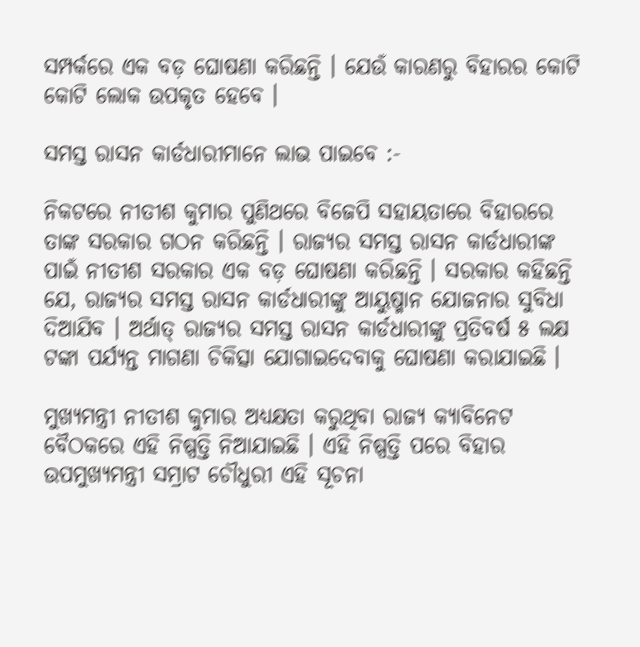ସମ୍ପର୍କରେ ଏକ ବଡ଼ ଘୋଷଣା କରିଛନ୍ତି । ଯେଉଁ କାରଣରୁ ବିହାରର କୋଟି କୋଟି ଲୋକ ଉପକୃତ ହେବେ ।

ସମସ୍ତ ରାସନ କାର୍ଡଧାରୀମାନେ ଲାଭ ପାଇବେ :-

ନିକଟରେ ନୀତୀଶ କୁମାର ପୁଣିଥରେ ବିଜେପି ସହାୟତାରେ ବିହାରରେ ତାଙ୍କ ସରକାର ଗଠନ କରିଛନ୍ତି । ରାଜ୍ୟର ସମସ୍ତ ରାସନ କାର୍ଡଧାରୀଙ୍କ ପାଇଁ ନୀତୀଶ ସରକାର ଏକ ବଡ଼ ଘୋଷଣା କରିଛନ୍ତି । ସରକାର କହିଛନ୍ତି ଯେ, ରାଜ୍ୟର ସମସ୍ତ ରାସନ କାର୍ଡଧାରୀଙ୍କୁ ଆୟୁଷ୍ମାନ ଯୋଜନାର ସୁବିଧା ଦିଆଯିବ । ଅର୍ଥାତ୍ ରାଜ୍ୟର ସମସ୍ତ ରାସନ କାର୍ଡଧାରୀଙ୍କୁ ପ୍ରତିବର୍ଷ ୫ ଲକ୍ଷ ଟଙ୍କା ପର୍ଯ୍ୟନ୍ତ ମାଗଣା ଚିକିତ୍ସା ଯୋଗାଇଦେବାକୁ ଘୋଷଣା କରାଯାଇଛି ।

ମୁଖ୍ୟମନ୍ତ୍ରୀ ନୀତୀଶ କୁମାର ଅଧ୍ୟକ୍ଷତା କରୁଥିବା ରାଜ୍ୟ କ୍ୟାବିନେଟ ବୈଠକରେ ଏହି ନିଷ୍ପତ୍ତି ନିଆଯାଇଛି । ଏହି ନିଷ୍ପତ୍ତି ପରେ ବିହାର ଉପମୁଖ୍ୟମନ୍ତ୍ରୀ ସମ୍ରାଟ ଚୌଧୁରୀ ଏହି ସୂଚନା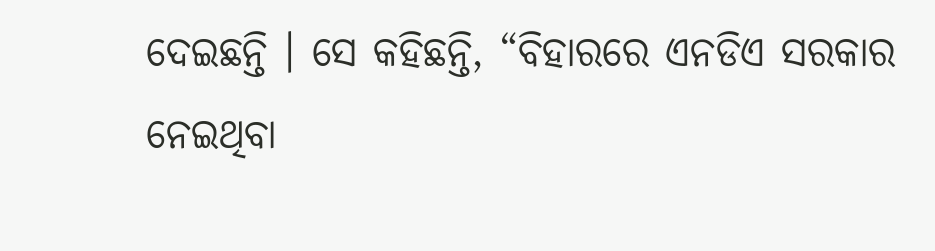ଦେଇଛନ୍ତି । ସେ କହିଛନ୍ତି, “ବିହାରରେ ଏନଡିଏ ସରକାର ନେଇଥିବା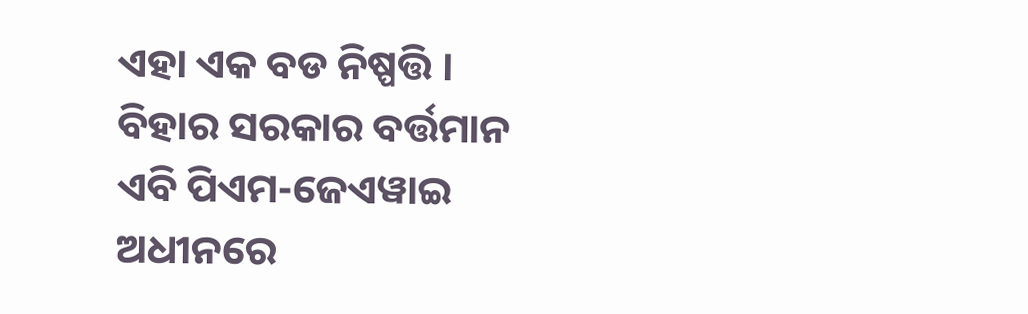ଏହା ଏକ ବଡ ନିଷ୍ପତ୍ତି । ବିହାର ସରକାର ବର୍ତ୍ତମାନ ଏବି ପିଏମ-ଜେଏୱାଇ ଅଧୀନରେ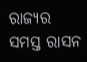ରାଜ୍ୟର ସମସ୍ତ ରାସନ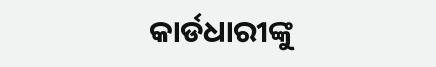କାର୍ଡଧାରୀଙ୍କୁ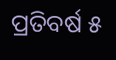ପ୍ରତିବର୍ଷ ୫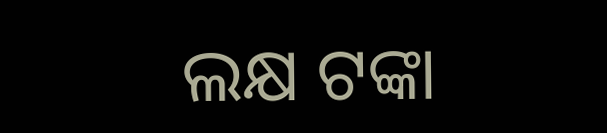ଲକ୍ଷ ଟଙ୍କା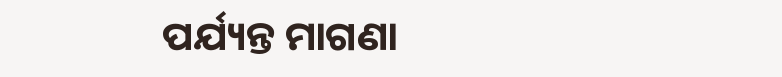ପର୍ଯ୍ୟନ୍ତ ମାଗଣା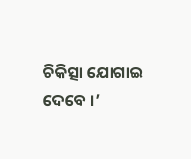ଚିକିତ୍ସା ଯୋଗାଇ ଦେବେ ।’